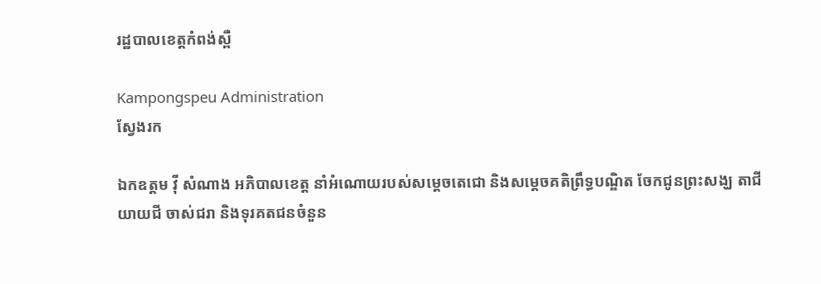រដ្ឋបាលខេត្តកំពង់ស្ពឺ

Kampongspeu Administration
ស្វែងរក

ឯកឧត្តម វ៉ី សំណាង អភិបាលខេត្ត នាំអំណោយរបស់សម្ដេចតេជោ និងសម្ដេចគតិព្រឹទ្ធបណ្ឌិត ចែកជូនព្រះសង្ឃ តាជី យាយជី ចាស់ជរា និងទុរគតជនចំនួន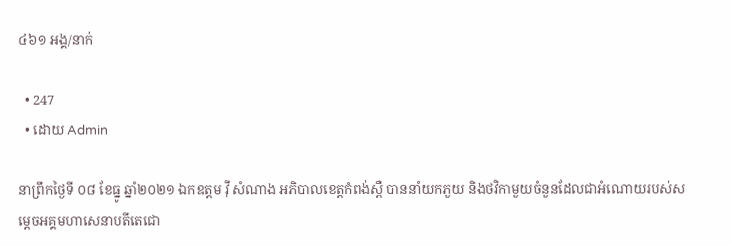៤៦១ អង្គ/នាក់

  • 247
  • ដោយ Admin

នាព្រឹកថ្ងៃទី ០៨ ខែធ្នូ ឆ្នាំ២០២១ ឯកឧត្តម វ៉ី សំណាង អភិបាលខេត្តកំពង់ស្ពឺ បាននាំយកភួយ និងថវិកាមួយចំនួនដែលជាអំណោយរបស់សម្ដេចអគ្គមហាសេនាបតីតេជោ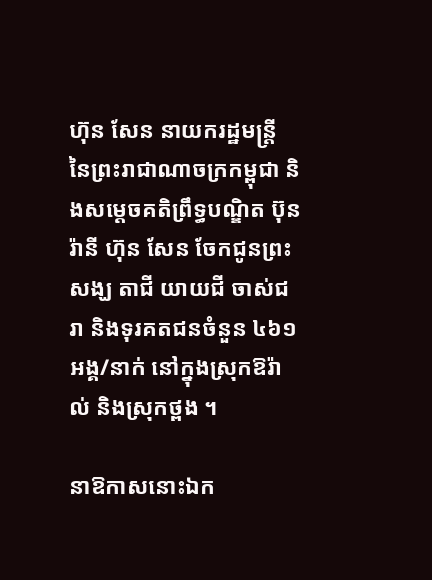ហ៊ុន សែន នាយករដ្ឋមន្រ្តី នៃព្រះរាជាណាចក្រកម្ពុជា និងសម្ដេចគតិព្រឹទ្ធបណ្ឌិត ប៊ុន រ៉ានី ហ៊ុន សែន ចែកជូនព្រះសង្ឃ តាជី យាយជី ចាស់ជរា និងទុរគតជនចំនួន ៤៦១ អង្គ/នាក់ នៅក្នុងស្រុកឱរ៉ាល់ និងស្រុកថ្ពង ។

នាឱកាសនោះឯក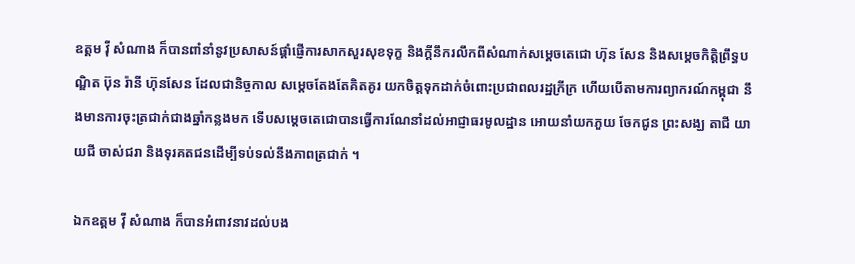ឧត្តម វ៉ី សំណាង ក៏បានពាំនាំនូវប្រសាសន៍ផ្ដាំផ្ញើការសាកសួរសុខទុក្ខ និងក្ដីនឹករលឹកពីសំណាក់សម្ដេចតេជោ ហ៊ុន សែន និងសម្ដេចកិត្តិព្រឹទ្ធបណ្ឌិត ប៊ុន រ៉ានី ហ៊ុនសែន ដែលជានិច្ចកាល សម្ដេចតែងតែគិតគូរ យកចិត្តទុកដាក់ចំពោះប្រជាពលរដ្ឋក្រីក្រ ហើយបើតាមការព្យាករណ៍កម្ពុជា នឹងមានការចុះត្រជាក់ជាងឆ្នាំកន្លងមក ទើបសម្តេចតេជោបានធ្វើការណែនាំដល់អាជ្ញាធរមូលដ្ឋាន អោយនាំយកភួយ ចែកជូន ព្រះសង្ឃ តាជី យាយជី ចាស់ជរា និងទុរគតជនដើម្បីទប់ទល់នឹងភាពត្រជាក់ ។

ឯកឧត្តម វ៉ី សំណាង ក៏បានអំពាវនាវដល់បង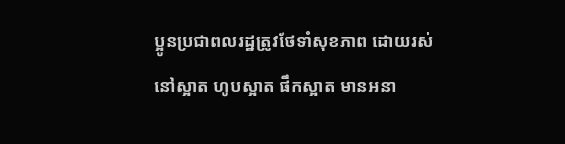ប្អូនប្រជាពលរដ្ឋត្រូវថែទាំសុខភាព ដោយរស់នៅស្អាត ហូបស្អាត ផឹកស្អាត មានអនា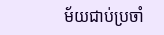ម័យជាប់ប្រចាំ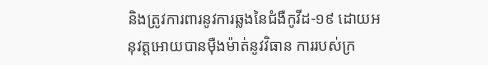និងត្រូវការពារនូវការឆ្លងនៃជំងឺកូវីដ-១៩ ដោយអនុវត្តអោយបានមុឺងម៉ាត់នូវវិធាន ការរបស់ក្រ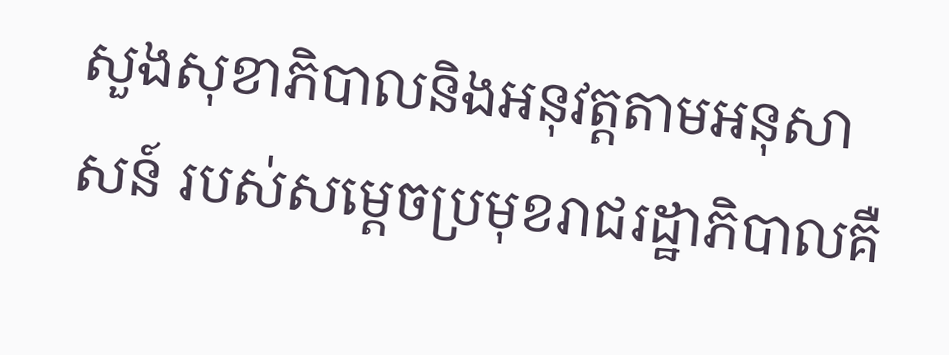សួងសុខាភិបាលនិងអនុវត្តតាមអនុសាសន៍ របស់សម្តេចប្រមុខរាជរដ្ឋាភិបាលគឺ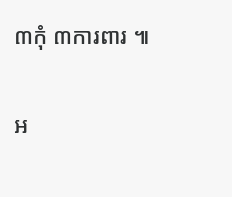៣កុំ ៣ការពារ ៕

អ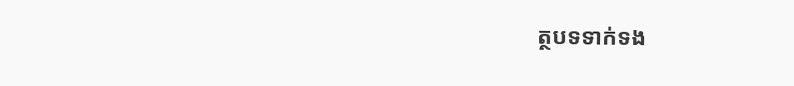ត្ថបទទាក់ទង